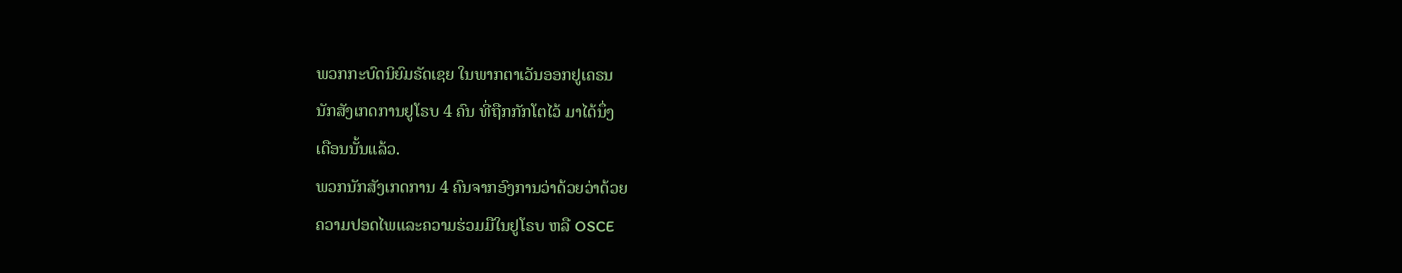ພວກກະບົດນິຍົມຣັດເຊຍ ໃນພາກຕາເວັນອອກຢູເຄຣນ
ນັກສັງເກດການຢູໂຣບ 4 ຄົນ ທີ່ຖືກກັກໂຕໄວ້ ມາໄດ້ນຶ່ງ
ເດືອນນັ້ນແລ້ວ.
ພວກນັກສັງເກດການ 4 ຄົນຈາກອົງການວ່າດ້ວຍວ່າດ້ວຍ
ຄວາມປອດໄພແລະຄວາມຮ່ວມມືໃນຢູໂຣບ ຫລື OSCE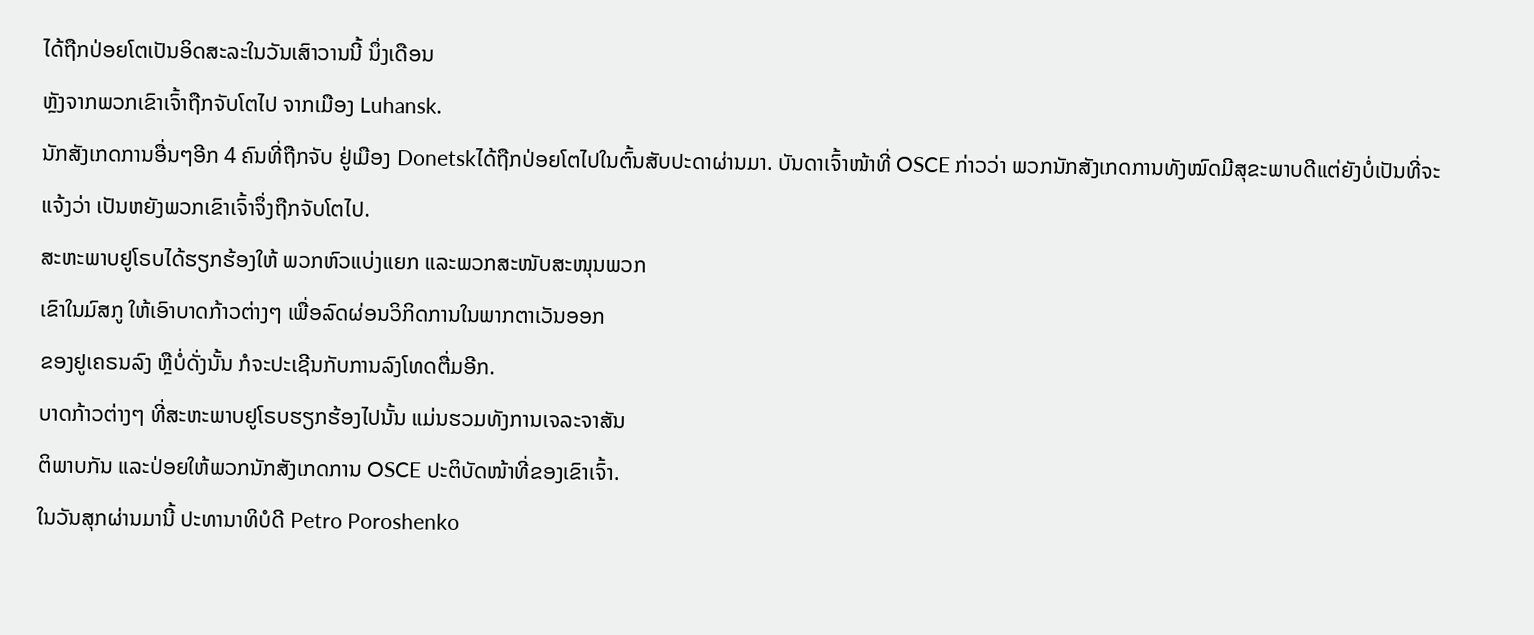ໄດ້ຖືກປ່ອຍໂຕເປັນອິດສະລະໃນວັນເສົາວານນີ້ ນຶ່ງເດືອນ
ຫຼັງຈາກພວກເຂົາເຈົ້າຖືກຈັບໂຕໄປ ຈາກເມືອງ Luhansk.
ນັກສັງເກດການອື່ນໆອີກ 4 ຄົນທີ່ຖືກຈັບ ຢູ່ເມືອງ Donetskໄດ້ຖືກປ່ອຍໂຕໄປໃນຕົ້ນສັບປະດາຜ່ານມາ. ບັນດາເຈົ້າໜ້າທີ່ OSCE ກ່າວວ່າ ພວກນັກສັງເກດການທັງໝົດມີສຸຂະພາບດີແຕ່ຍັງບໍ່ເປັນທີ່ຈະແຈ້ງວ່າ ເປັນຫຍັງພວກເຂົາເຈົ້າຈຶ່ງຖືກຈັບໂຕໄປ.
ສະຫະພາບຢູໂຣບໄດ້ຮຽກຮ້ອງໃຫ້ ພວກຫົວແບ່ງແຍກ ແລະພວກສະໜັບສະໜຸນພວກ
ເຂົາໃນມົສກູ ໃຫ້ເອົາບາດກ້າວຕ່າງໆ ເພື່ອລົດຜ່ອນວິກິດການໃນພາກຕາເວັນອອກ
ຂອງຢູເຄຣນລົງ ຫຼືບໍ່ດັ່ງນັ້ນ ກໍຈະປະເຊີນກັບການລົງໂທດຕື່ມອີກ.
ບາດກ້າວຕ່າງໆ ທີ່ສະຫະພາບຢູໂຣບຮຽກຮ້ອງໄປນັ້ນ ແມ່ນຮວມທັງການເຈລະຈາສັນ
ຕິພາບກັນ ແລະປ່ອຍໃຫ້ພວກນັກສັງເກດການ OSCE ປະຕິບັດໜ້າທີ່ຂອງເຂົາເຈົ້າ.
ໃນວັນສຸກຜ່ານມານີ້ ປະທານາທິບໍດີ Petro Poroshenko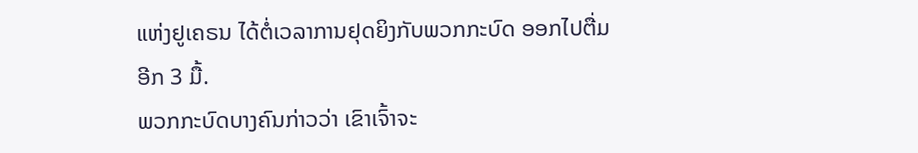ແຫ່ງຢູເຄຣນ ໄດ້ຕໍ່ເວລາການຢຸດຍິງກັບພວກກະບົດ ອອກໄປຕື່ມອີກ 3 ມື້.
ພວກກະບົດບາງຄົນກ່າວວ່າ ເຂົາເຈົ້າຈະ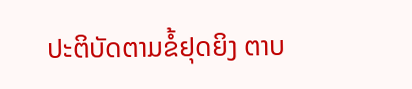ປະຕິບັດຕາມຂໍ້ຢຸດຍິງ ຕາບ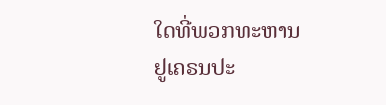ໃດທີ່ພວກທະຫານ
ຢູເຄຣນປະ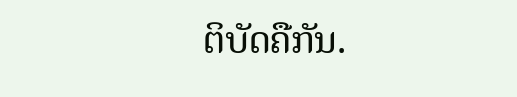ຕິບັດຄືກັນ.